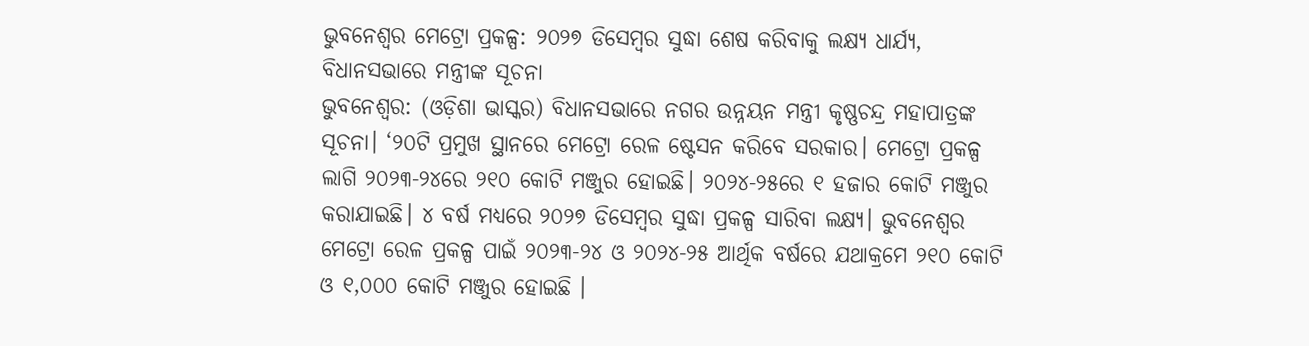ଭୁବନେଶ୍ଵର ମେଟ୍ରୋ ପ୍ରକଳ୍ପ: ୨୦୨୭ ଡିସେମ୍ବର ସୁଦ୍ଧା ଶେଷ କରିବାକୁ ଲକ୍ଷ୍ୟ ଧାର୍ଯ୍ୟ, ବିଧାନସଭାରେ ମନ୍ତ୍ରୀଙ୍କ ସୂଚନା
ଭୁବନେଶ୍ଵର: (ଓଡ଼ିଶା ଭାସ୍କର) ବିଧାନସଭାରେ ନଗର ଉନ୍ନୟନ ମନ୍ତ୍ରୀ କୃଷ୍ଣଚନ୍ଦ୍ର ମହାପାତ୍ରଙ୍କ ସୂଚନା। ‘୨୦ଟି ପ୍ରମୁଖ ସ୍ଥାନରେ ମେଟ୍ରୋ ରେଳ ଷ୍ଟେସନ କରିବେ ସରକାର। ମେଟ୍ରୋ ପ୍ରକଳ୍ପ ଲାଗି ୨୦୨୩-୨୪ରେ ୨୧୦ କୋଟି ମଞ୍ଜୁର ହୋଇଛି। ୨୦୨୪-୨୫ରେ ୧ ହଜାର କୋଟି ମଞ୍ଜୁର କରାଯାଇଛି। ୪ ବର୍ଷ ମଧ୍ୟରେ ୨୦୨୭ ଡିସେମ୍ବର ସୁଦ୍ଧା ପ୍ରକଳ୍ପ ସାରିବା ଲକ୍ଷ୍ୟ। ଭୁବନେଶ୍ଵର ମେଟ୍ରୋ ରେଳ ପ୍ରକଳ୍ପ ପାଇଁ ୨୦୨୩-୨୪ ଓ ୨୦୨୪-୨୫ ଆର୍ଥିକ ବର୍ଷରେ ଯଥାକ୍ରମେ ୨୧୦ କୋଟି ଓ ୧,୦୦୦ କୋଟି ମଞ୍ଜୁର ହୋଇଛି ।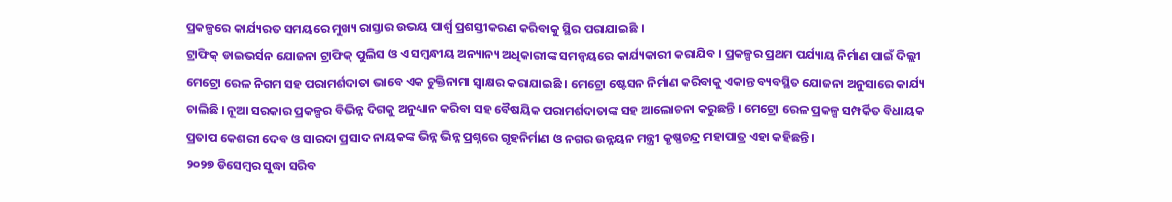ପ୍ରକଳ୍ପରେ କାର୍ଯ୍ୟରତ ସମୟରେ ମୁଖ୍ୟ ରାସ୍ତାର ଉଭୟ ପାର୍ଶ୍ଵ ପ୍ରଶସ୍ତୀକରଣ କରିବାକୁ ସ୍ଥିର ପରାଯାଇଛି ।
ଟ୍ରାଫିକ୍ ଡାଇଭର୍ସନ ଯୋଜନା ଟ୍ରାଫିକ୍ ପୁଲିସ ଓ ଏ ସମ୍ବନ୍ଧୀୟ ଅନ୍ୟାନ୍ୟ ଅଧିକାରୀଙ୍କ ସମନ୍ବୟରେ କାର୍ଯ୍ୟକାରୀ କରାଯିବ । ପ୍ରକଳ୍ପର ପ୍ରଥମ ପର୍ଯ୍ୟାୟ ନିର୍ମାଣ ପାଇଁ ଦିଲ୍ଲୀ ମେଟ୍ରୋ ରେଳ ନିଗମ ସହ ପରାମର୍ଶଦାତା ଭାବେ ଏକ ଚୁକ୍ତିନାମା ସ୍ବାକ୍ଷର କରାଯାଇଛି । ମେଟ୍ରୋ ଷ୍ଟେସନ ନିର୍ମାଣ କରିବାକୁ ଏକାନ୍ତ ବ୍ୟବସ୍ଥିତ ଯୋଜନା ଅନୁସାରେ କାର୍ଯ୍ୟ ଚାଲିଛି । ନୂଆ ସରକାର ପ୍ରକଳ୍ପର ବିଭିନ୍ନ ଦିଗକୁ ଅନୁଧ୍ୟାନ କରିବା ସହ ବୈଷୟିକ ପରାମର୍ଶଦାତାଙ୍କ ସହ ଆଲୋଚନା କରୁଛନ୍ତି । ମେଟ୍ରୋ ରେଳ ପ୍ରକଳ୍ପ ସମ୍ପର୍କିତ ବିଧାୟକ ପ୍ରତାପ କେଶରୀ ଦେବ ଓ ସାରଦା ପ୍ରସାଦ ନାୟକଙ୍କ ଭିନ୍ନ ଭିନ୍ନ ପ୍ରଶ୍ନରେ ଗୃହନିର୍ମାଣ ଓ ନଗର ଉନ୍ନୟନ ମନ୍ତ୍ରୀ କୃଷ୍ଣଚନ୍ଦ୍ର ମହାପାତ୍ର ଏହା କହିଛନ୍ତି ।
୨୦୨୭ ଡିସେମ୍ବର ସୁଦ୍ଧା ସରିବ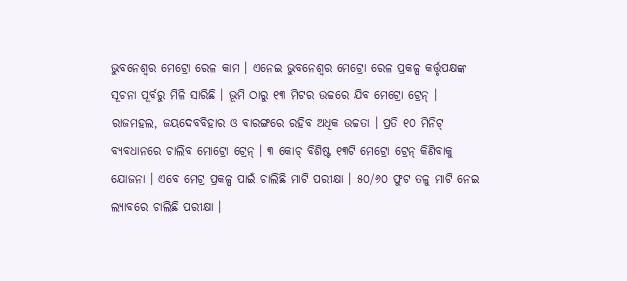ଭୁବନେଶ୍ୱର ମେଟ୍ରୋ ରେଳ କାମ । ଏନେଇ ଭୁବନେଶ୍ୱର ମେଟ୍ରୋ ରେଳ ପ୍ରକଳ୍ପ କର୍ତ୍ତୃପକ୍ଷଙ୍କ ସୂଚନା ପୂର୍ବରୁ ମିଳି ସାରିଛି । ଭୂମି ଠାରୁ ୧୩ ମିଟର ଉଚ୍ଚରେ ଯିବ ମେଟ୍ରୋ ଟ୍ରେନ୍ । ରାଜମହଲ, ଜୟଦେବବିହାର ଓ ବାରଙ୍ଗରେ ରହିବ ଅଧିକ ଉଚ୍ଚତା । ପ୍ରତି ୧୦ ମିନିଟ୍ ବ୍ୟବଧାନରେ ଚାଲିବ ମୋଟ୍ରୋ ଟ୍ରେନ୍ । ୩ କୋଚ୍ ବିଶିଷ୍ଟ ୧୩ଟି ମେଟ୍ରୋ ଟ୍ରେନ୍ କିଣିବାକୁ ଯୋଜନା । ଏବେ ମେଟ୍ର ପ୍ରକଳ୍ପ ପାଇଁ ଚାଲିଛି ମାଟି ପରୀକ୍ଷା । ୫୦/୬୦ ଫୁଟ ତଳୁ ମାଟି ନେଇ ଲ୍ୟାବରେ ଚାଲିଛି ପରୀକ୍ଷା ।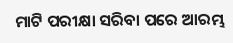ମାଟି ପରୀକ୍ଷା ସରିବା ପରେ ଆରମ୍ଭ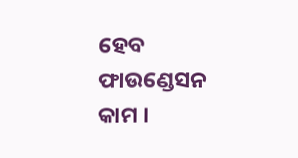ହେବ ଫାଉଣ୍ଡେସନ କାମ ।